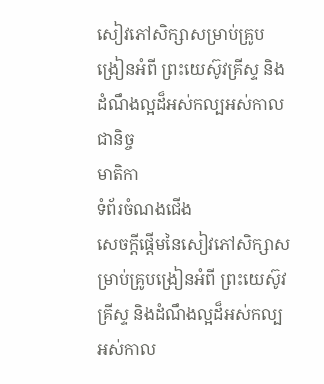សៀវភៅសិក្សាសម្រាប់គ្រូបង្រៀនអំពី ព្រះយេស៊ូវគ្រីស្ទ និងដំណឹងល្អដ៏អស់កល្បអស់កាលជានិច្ច
មាតិកា
ទំព័រចំណងជើង
សេចក្ដីផ្ដើមនៃសៀវភៅសិក្សាសម្រាប់គ្រូបង្រៀនអំពី ព្រះយេស៊ូវគ្រីស្ទ និងដំណឹងល្អដ៏អស់កល្បអស់កាល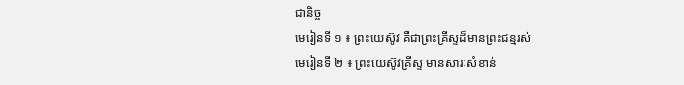ជានិច្ច
មេរៀនទី ១ ៖ ព្រះយេស៊ូវ គឺជាព្រះគ្រីស្ទដ៏មានព្រះជន្មរស់
មេរៀនទី ២ ៖ ព្រះយេស៊ូវគ្រីស្ទ មានសារៈសំខាន់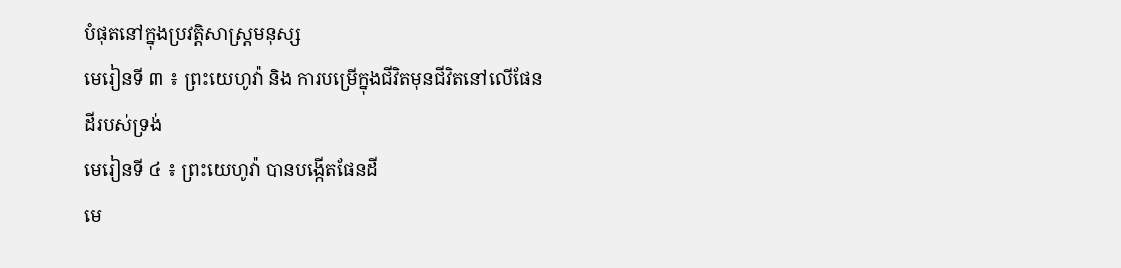បំផុតនៅក្នុងប្រវត្តិសាស្ដ្រមនុស្ស
មេរៀនទី ៣ ៖ ព្រះយេហូវ៉ា និង ការបម្រើក្នុងជីវិតមុនជីវិតនៅលើផែនដីរបស់ទ្រង់
មេរៀនទី ៤ ៖ ព្រះយេហូវ៉ា បានបង្កើតផែនដី
មេ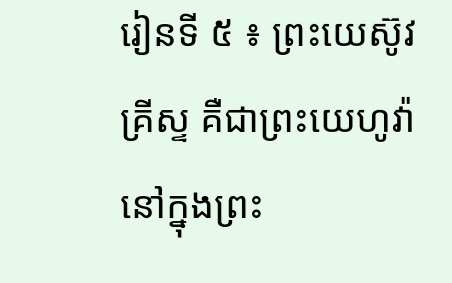រៀនទី ៥ ៖ ព្រះយេស៊ូវគ្រីស្ទ គឺជាព្រះយេហូវ៉ានៅក្នុងព្រះ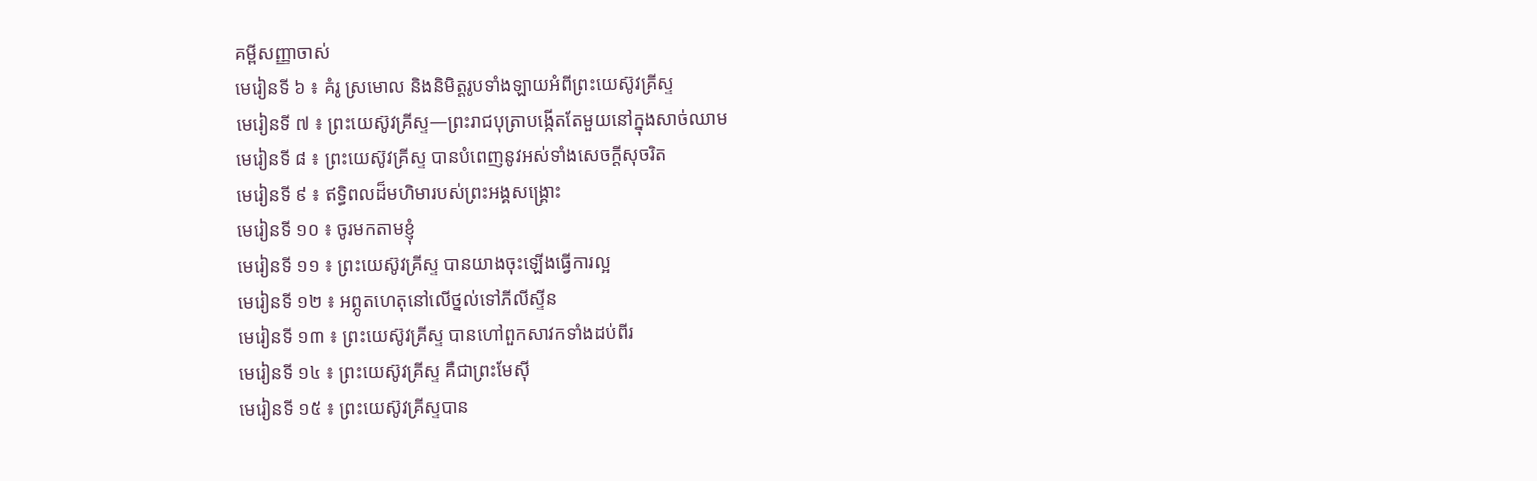គម្ពីសញ្ញាចាស់
មេរៀនទី ៦ ៖ គំរូ ស្រមោល និងនិមិត្តរូបទាំងឡាយអំពីព្រះយេស៊ូវគ្រីស្ទ
មេរៀនទី ៧ ៖ ព្រះយេស៊ូវគ្រីស្ទ—ព្រះរាជបុត្រាបង្កើតតែមួយនៅក្នុងសាច់ឈាម
មេរៀនទី ៨ ៖ ព្រះយេស៊ូវគ្រីស្ទ បានបំពេញនូវអស់ទាំងសេចក្ដីសុចរិត
មេរៀនទី ៩ ៖ ឥទ្ធិពលដ៏មហិមារបស់ព្រះអង្គសង្គ្រោះ
មេរៀនទី ១០ ៖ ចូរមកតាមខ្ញុំ
មេរៀនទី ១១ ៖ ព្រះយេស៊ូវគ្រីស្ទ បានយាងចុះឡើងធ្វើការល្អ
មេរៀនទី ១២ ៖ អព្ភូតហេតុនៅលើថ្នល់ទៅភីលីស្ទីន
មេរៀនទី ១៣ ៖ ព្រះយេស៊ូវគ្រីស្ទ បានហៅពួកសាវកទាំងដប់ពីរ
មេរៀនទី ១៤ ៖ ព្រះយេស៊ូវគ្រីស្ទ គឺជាព្រះមែស៊ី
មេរៀនទី ១៥ ៖ ព្រះយេស៊ូវគ្រីស្ទបាន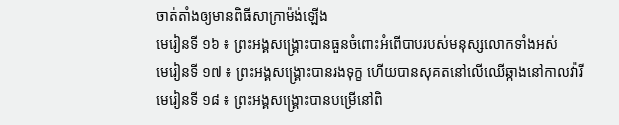ចាត់តាំងឲ្យមានពិធីសាក្រាម៉ង់ឡើង
មេរៀនទី ១៦ ៖ ព្រះអង្គសង្គ្រោះបានធួនចំពោះអំពើបាបរបស់មនុស្សលោកទាំងអស់
មេរៀនទី ១៧ ៖ ព្រះអង្គសង្គ្រោះបានរងទុក្ខ ហើយបានសុគតនៅលើឈើឆ្កាងនៅកាលវ៉ារី
មេរៀនទី ១៨ ៖ ព្រះអង្គសង្គ្រោះបានបម្រើនៅពិ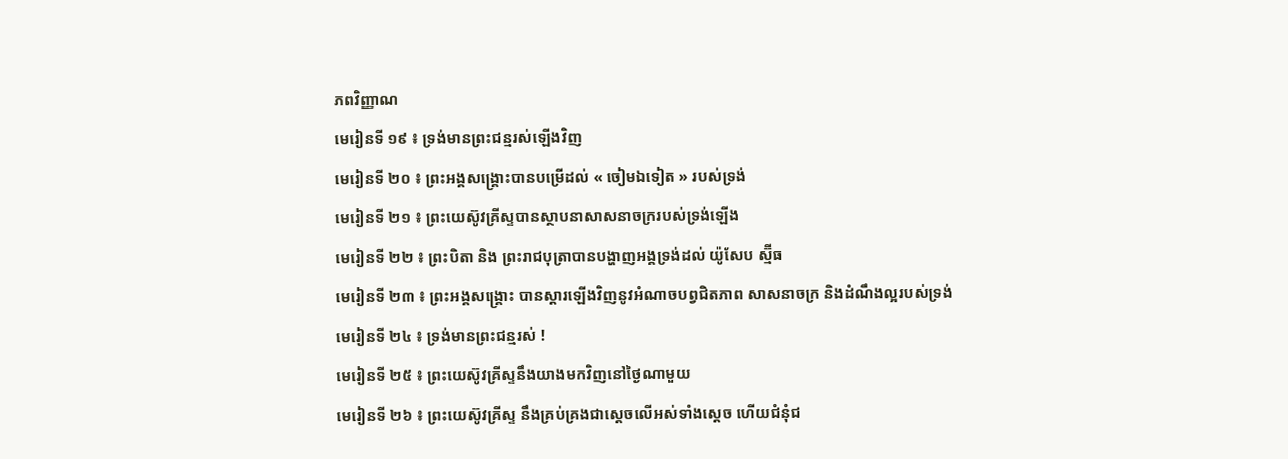ភពវិញ្ញាណ
មេរៀនទី ១៩ ៖ ទ្រង់មានព្រះជន្មរស់ឡើងវិញ
មេរៀនទី ២០ ៖ ព្រះអង្គសង្គ្រោះបានបម្រើដល់ « ចៀមឯទៀត » របស់ទ្រង់
មេរៀនទី ២១ ៖ ព្រះយេស៊ូវគ្រីស្ទបានស្ថាបនាសាសនាចក្ររបស់ទ្រង់ឡើង
មេរៀនទី ២២ ៖ ព្រះបិតា និង ព្រះរាជបុត្រាបានបង្ហាញអង្គទ្រង់ដល់ យ៉ូសែប ស្ម៊ីធ
មេរៀនទី ២៣ ៖ ព្រះអង្គសង្គ្រោះ បានស្ដារឡើងវិញនូវអំណាចបព្វជិតភាព សាសនាចក្រ និងដំណឹងល្អរបស់ទ្រង់
មេរៀនទី ២៤ ៖ ទ្រង់មានព្រះជន្មរស់ !
មេរៀនទី ២៥ ៖ ព្រះយេស៊ូវគ្រីស្ទនឹងយាងមកវិញនៅថ្ងៃណាមួយ
មេរៀនទី ២៦ ៖ ព្រះយេស៊ូវគ្រីស្ទ នឹងគ្រប់គ្រងជាស្ដេចលើអស់ទាំងស្ដេច ហើយជំនុំជ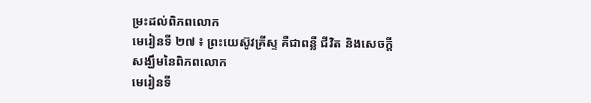ម្រះដល់ពិភពលោក
មេរៀនទី ២៧ ៖ ព្រះយេស៊ូវគ្រីស្ទ គឺជាពន្លឺ ជីវិត និងសេចក្ដីសង្ឃឹមនៃពិភពលោក
មេរៀនទី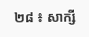២៨ ៖ សាក្សី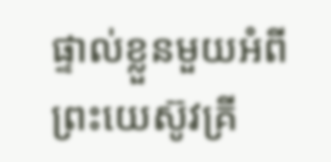ផ្ទាល់ខ្លួនមួយអំពីព្រះយេស៊ូវគ្រី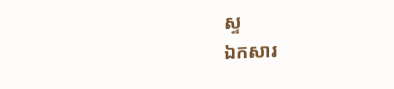ស្ទ
ឯកសារ